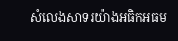សំលេងសាទរយ៉ាងអធិកអធម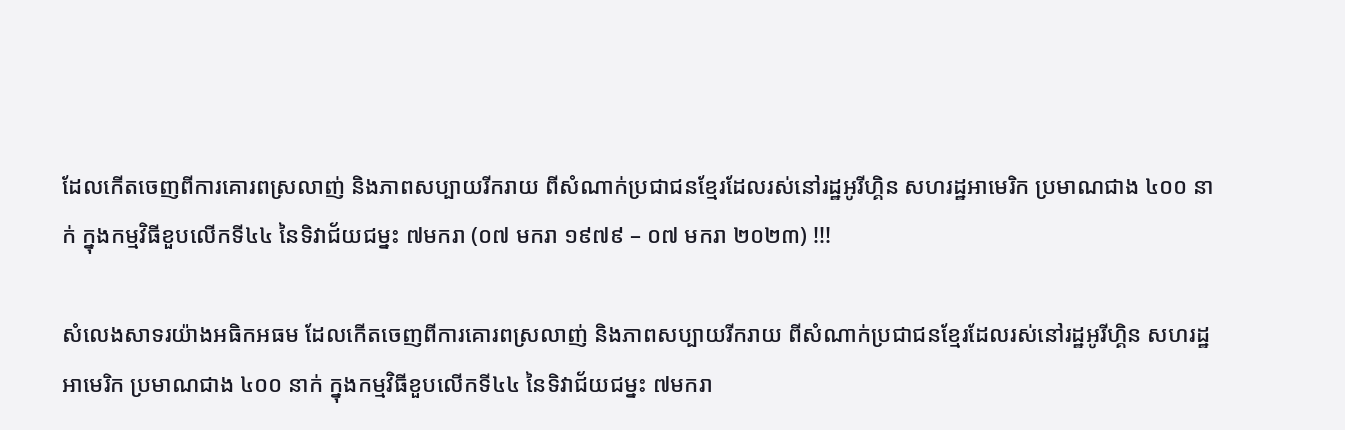ដែលកេីតចេញពីការគោរពស្រលាញ់ និងភាពសប្បាយរីករាយ ពីសំណាក់ប្រជាជនខ្មែរដែលរស់នៅរដ្ឋអូរីហ្គិន សហរដ្ឋអាមេរិក ប្រមាណជាង ៤០០ នាក់ ក្នុងកម្មវិធីខួបលេីកទី៤៤ នៃទិវាជ័យជម្នះ ៧មករា (០៧ មករា ១៩៧៩ – ០៧ មករា ២០២៣) !!!

សំលេងសាទរយ៉ាងអធិកអធម ដែលកេីតចេញពីការគោរពស្រលាញ់ និងភាពសប្បាយរីករាយ ពីសំណាក់ប្រជាជនខ្មែរដែលរស់នៅរដ្ឋអូរីហ្គិន សហរដ្ឋអាមេរិក ប្រមាណជាង ៤០០ នាក់ ក្នុងកម្មវិធីខួបលេីកទី៤៤ នៃទិវាជ័យជម្នះ ៧មករា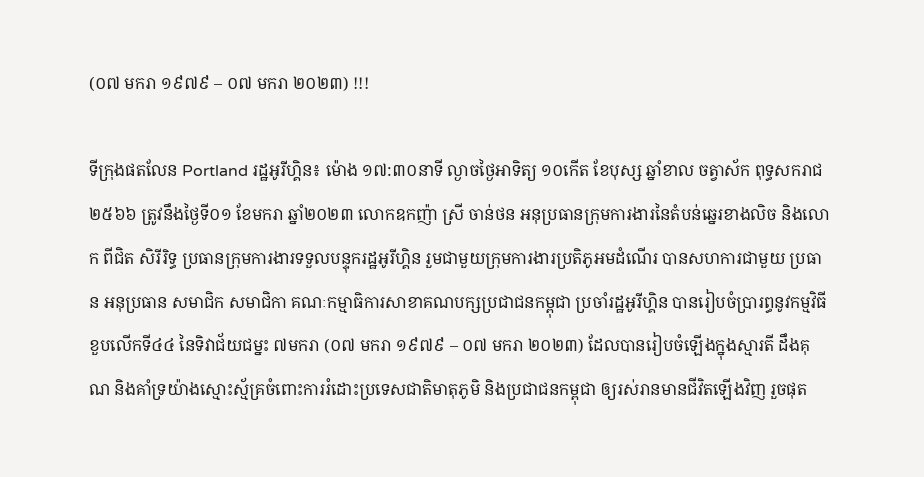(០៧ មករា ១៩៧៩ – ០៧ មករា ២០២៣) !!!

ទីក្រុងផតលែន Portland រដ្ឋអូរីហ្គិន៖ ម៉ោង ១៧:៣០នាទី ល្ងាចថ្ងៃអាទិត្យ ១០កើត ខែបុស្ស ឆ្នាំខាល ចត្វាស័ក ពុទ្ធសករាជ ២៥៦៦ ត្រូវនឹងថ្ងៃទី០១ ខែមករា ឆ្នាំ២០២៣ លោកឧកញ៉ា ស្រី ចាន់ថន អនុប្រធានក្រុមការងារនៃតំបន់ឆ្នេរខាងលិច និងលោក ពីជិត សិរីរិទ្ធ ប្រធានក្រុមការងារទទួលបន្ទុករដ្ឋអូរីហ្គិន រួមជាមួយក្រុមការងារប្រតិភូអមដំណើរ បានសហការជាមួយ ប្រធាន អនុប្រធាន សមាជិក សមាជិកា គណៈកម្មាធិការសាខាគណបក្សប្រជាជនកម្ពុជា ប្រចាំរដ្ឋអូរីហ្គិន បានរៀបចំប្រារព្ធនូវកម្មវិធីខួបលេីកទី៤៤ នៃទិវាជ័យជម្នះ ៧មករា (០៧ មករា ១៩៧៩ – ០៧ មករា ២០២៣) ដែលបានរៀបចំឡេីងក្នុងស្មារតី ដឹងគុណ និងគាំទ្រយ៉ាងស្មោះស្ម័គ្រចំពោះការរំដោះប្រទេសជាតិមាតុភូមិ និងប្រជាជនកម្ពុជា ឲ្យរស់រានមានជីវិតឡើងវិញ រួចផុត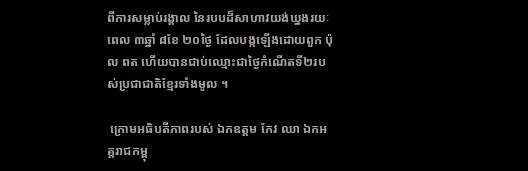ពីការសម្លាប់រង្គាល នៃរបបដ៏សាហាវយង់ឃ្នងរយៈពេល ៣ឆ្នាំ ៨ខែ ២០ថ្ងៃ ដែលបង្កឡើងដោយពួក ប៉ុល ពត ហេីយបានជាប់ឈ្មោះជាថ្ងៃកំណេីតទី២របស់ប្រជាជាតិខ្មែរទាំងមូល ។

 ក្រោមអធិបតីភាពរបស់ ឯកឧត្តម កែវ ឈា ឯកអគ្គរាជកម្ពុ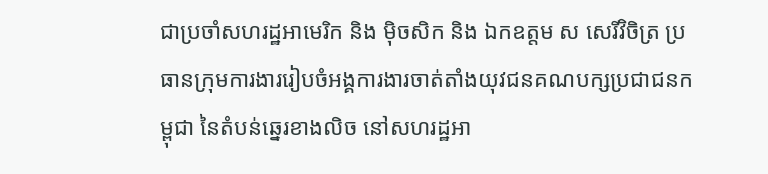ជាប្រចាំសហរដ្ឋអាមេរិក និង ម៉ិចសិក និង ឯកឧត្តម ស សេរីវិចិត្រ ប្រធានក្រុមការងាររៀបចំអង្គការងារចាត់តាំងយុវជនគណបក្សប្រជាជនកម្ពុជា នៃតំបន់ឆ្នេរខាងលិច នៅសហរដ្ឋអា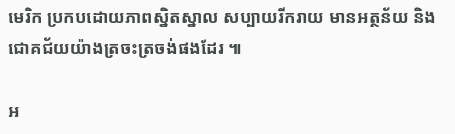មេរិក ប្រកបដោយភាពស្និតស្នាល សប្បាយរីករាយ មានអត្ថន័យ និងជោគជ័យយ៉ាងត្រចះត្រចង់ផងដែរ ៕

អ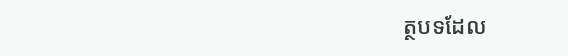ត្ថបទដែល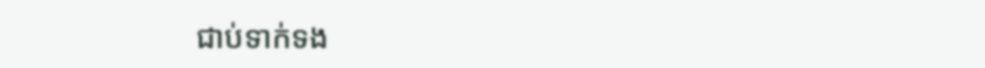ជាប់ទាក់ទង